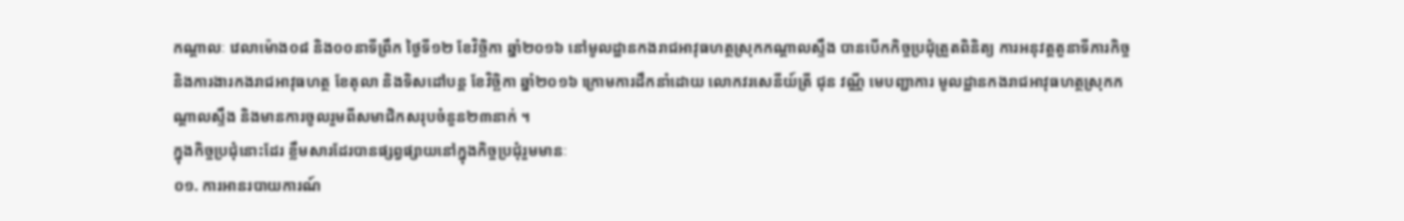កណ្តាលៈ វេលាម៉ោង០៨ និង០០នាទីព្រឹក ថ្ងៃទី១២ ខែវិច្ឆិកា ឆ្នាំ២០១៦ នៅមូលដ្ឋានកងរាជអាវុធហត្ថស្រុកកណ្តាលស្ទឹង បានបើកកិច្ចប្រជុំត្រួតពិនិត្យ ការអនុវត្តតួនាទីភារកិច្ច និងការងារកងរាជអាវុធហត្ថ ខែតុលា និងទិសដៅបន្ត ខែវិច្ឆិកា ឆ្នាំ២០១៦ ក្រោមការដឹកនាំដោយ លោកវរសេនីយ៍ត្រី ជុន វណ្ណី មេបញ្ជាការ មូលដ្ឋានកងរាជអាវុធហត្ថស្រុកកណ្តាលស្ទឹង និងមានការចូលរួមពីសមាជិកសរុបចំនួន២៣នាក់ ។
ក្នុងកិច្ចប្រជុំនោះដែរ ខ្លឹមសារដែរបានផ្សព្វផ្សាយនៅក្នុងកិច្ចប្រជុំរួមមានៈ
០១. ការអានរបាយការណ៍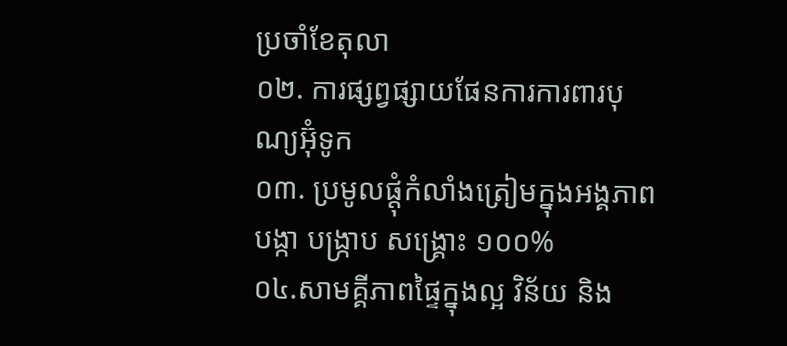ប្រចាំខែតុលា
០២. ការផ្សព្វផ្សាយផែនការការពារបុណ្យអ៊ំុទូក
០៣. ប្រមូលផ្តុំកំលាំងត្រៀមក្នុងអង្គភាព បង្កា បង្ក្រាប សង្គ្រោះ ១០០%
០៤.សាមគ្គីភាពផ្ទៃក្នុងល្អ វិន័យ និង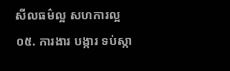សីលធម៌ល្អ សហការល្អ
០៥. ការងារ បង្ការ ទប់ស្កា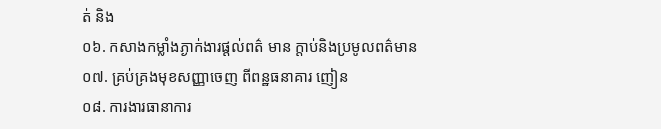ត់ និង
០៦. កសាងកម្លាំងភ្ងាក់ងារផ្តល់ពត៌ មាន ក្តាប់និងប្រមូលពត៌មាន
០៧. គ្រប់គ្រងមុខសញ្ញាចេញ ពីពន្ឋធនាគារ ញៀន
០៨. ការងារធានាការ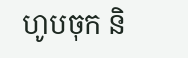ហូបចុក និ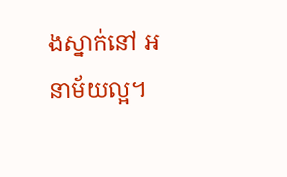ងស្នាក់នៅ អនាម័យល្អ។